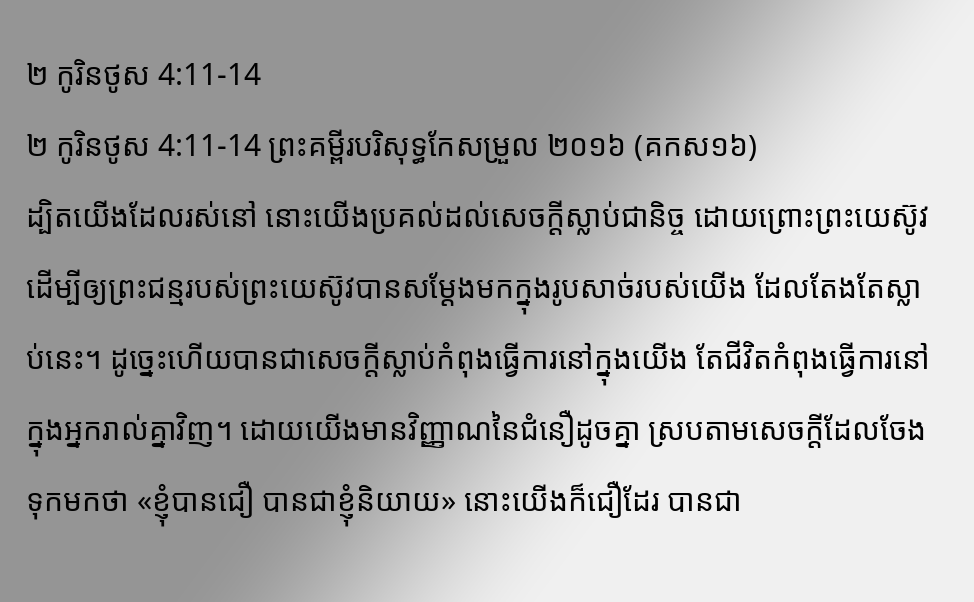២ កូរិនថូស 4:11-14
២ កូរិនថូស 4:11-14 ព្រះគម្ពីរបរិសុទ្ធកែសម្រួល ២០១៦ (គកស១៦)
ដ្បិតយើងដែលរស់នៅ នោះយើងប្រគល់ដល់សេចក្តីស្លាប់ជានិច្ច ដោយព្រោះព្រះយេស៊ូវ ដើម្បីឲ្យព្រះជន្មរបស់ព្រះយេស៊ូវបានសម្ដែងមកក្នុងរូបសាច់របស់យើង ដែលតែងតែស្លាប់នេះ។ ដូច្នេះហើយបានជាសេចក្តីស្លាប់កំពុងធ្វើការនៅក្នុងយើង តែជីវិតកំពុងធ្វើការនៅក្នុងអ្នករាល់គ្នាវិញ។ ដោយយើងមានវិញ្ញាណនៃជំនឿដូចគ្នា ស្របតាមសេចក្តីដែលចែងទុកមកថា «ខ្ញុំបានជឿ បានជាខ្ញុំនិយាយ» នោះយើងក៏ជឿដែរ បានជា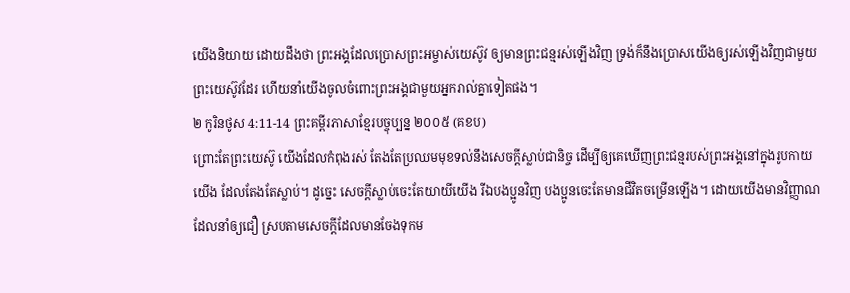យើងនិយាយ ដោយដឹងថា ព្រះអង្គដែលប្រោសព្រះអម្ចាស់យេស៊ូវ ឲ្យមានព្រះជន្មរស់ឡើងវិញ ទ្រង់ក៏នឹងប្រោសយើងឲ្យរស់ឡើងវិញជាមួយព្រះយេស៊ូវដែរ ហើយនាំយើងចូលចំពោះព្រះអង្គជាមួយអ្នករាល់គ្នាទៀតផង។
២ កូរិនថូស 4:11-14 ព្រះគម្ពីរភាសាខ្មែរបច្ចុប្បន្ន ២០០៥ (គខប)
ព្រោះតែព្រះយេស៊ូ យើងដែលកំពុងរស់ តែងតែប្រឈមមុខទល់នឹងសេចក្ដីស្លាប់ជានិច្ច ដើម្បីឲ្យគេឃើញព្រះជន្មរបស់ព្រះអង្គនៅក្នុងរូបកាយយើង ដែលតែងតែស្លាប់។ ដូច្នេះ សេចក្ដីស្លាប់ចេះតែយាយីយើង រីឯបងប្អូនវិញ បងប្អូនចេះតែមានជីវិតចម្រើនឡើង។ ដោយយើងមានវិញ្ញាណដែលនាំឲ្យជឿ ស្របតាមសេចក្ដីដែលមានចែងទុកម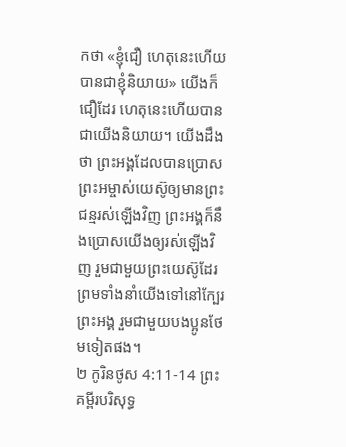កថា «ខ្ញុំជឿ ហេតុនេះហើយបានជាខ្ញុំនិយាយ» យើងក៏ជឿដែរ ហេតុនេះហើយបានជាយើងនិយាយ។ យើងដឹងថា ព្រះអង្គដែលបានប្រោសព្រះអម្ចាស់យេស៊ូឲ្យមានព្រះជន្មរស់ឡើងវិញ ព្រះអង្គក៏នឹងប្រោសយើងឲ្យរស់ឡើងវិញ រួមជាមួយព្រះយេស៊ូដែរ ព្រមទាំងនាំយើងទៅនៅក្បែរព្រះអង្គ រួមជាមួយបងប្អូនថែមទៀតផង។
២ កូរិនថូស 4:11-14 ព្រះគម្ពីរបរិសុទ្ធ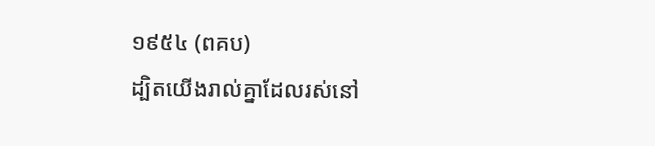១៩៥៤ (ពគប)
ដ្បិតយើងរាល់គ្នាដែលរស់នៅ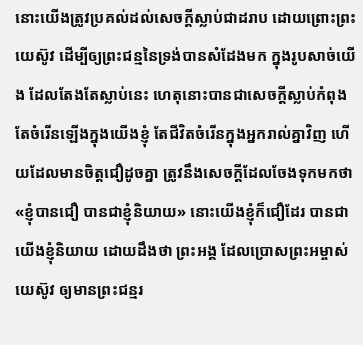នោះយើងត្រូវប្រគល់ដល់សេចក្ដីស្លាប់ជាដរាប ដោយព្រោះព្រះយេស៊ូវ ដើម្បីឲ្យព្រះជន្មនៃទ្រង់បានសំដែងមក ក្នុងរូបសាច់យើង ដែលតែងតែស្លាប់នេះ ហេតុនោះបានជាសេចក្ដីស្លាប់កំពុងតែចំរើនឡើងក្នុងយើងខ្ញុំ តែជីវិតចំរើនក្នុងអ្នករាល់គ្នាវិញ ហើយដែលមានចិត្តជឿដូចគ្នា ត្រូវនឹងសេចក្ដីដែលចែងទុកមកថា «ខ្ញុំបានជឿ បានជាខ្ញុំនិយាយ» នោះយើងខ្ញុំក៏ជឿដែរ បានជាយើងខ្ញុំនិយាយ ដោយដឹងថា ព្រះអង្គ ដែលប្រោសព្រះអម្ចាស់យេស៊ូវ ឲ្យមានព្រះជន្មរ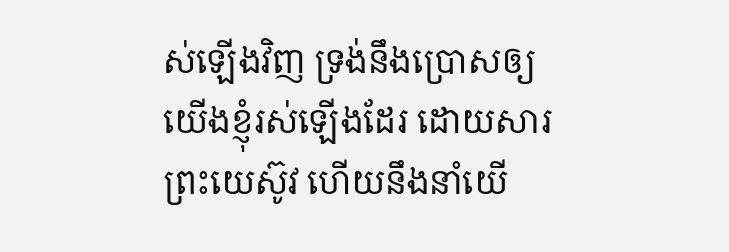ស់ឡើងវិញ ទ្រង់នឹងប្រោសឲ្យយើងខ្ញុំរស់ឡើងដែរ ដោយសារព្រះយេស៊ូវ ហើយនឹងនាំយើ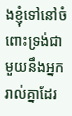ងខ្ញុំទៅនៅចំពោះទ្រង់ជាមួយនឹងអ្នករាល់គ្នាដែរ